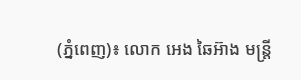(ភ្នំពេញ)៖ លោក អេង ឆៃអ៊ាង មន្រ្តី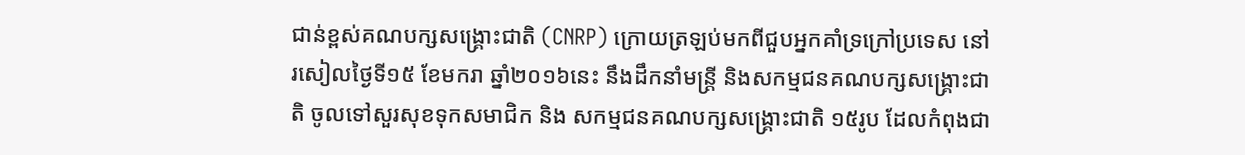ជាន់ខ្ពស់គណបក្សសង្រ្គោះជាតិ (CNRP) ក្រោយត្រឡប់មកពីជួបអ្នកគាំទ្រក្រៅប្រទេស នៅរសៀលថ្ងៃទី១៥ ខែមករា ឆ្នាំ២០១៦នេះ នឹងដឹកនាំមន្រ្តី និងសកម្មជនគណបក្សសង្រ្គោះជាតិ ចូលទៅសួរសុខទុកសមាជិក និង សកម្មជនគណបក្សសង្រ្គោះជាតិ ១៥រូប ដែលកំពុងជា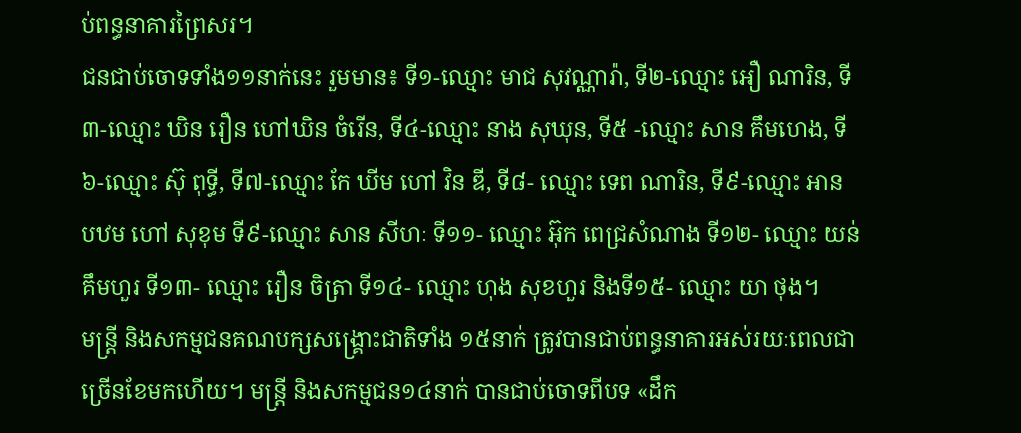ប់ពន្ធនាគារព្រៃសរ។
ជនជាប់ចោទទាំង១១នាក់នេះ រួមមាន៖ ទី១-ឈ្មោះ មាជ សុវណ្ណារ៉ា, ទី២-ឈ្មោះ អឿ ណារិន, ទី៣-ឈ្មោះ ឃិន រឿន ហៅឃិន ចំរើន, ទី៤-ឈ្មោះ នាង សុឃុន, ទី៥ -ឈ្មោះ សាន គឹមហេង, ទី៦-ឈ្មោះ ស៊ុ ពុទ្ធី, ទី៧-ឈ្មោះ កែ ឃីម ហៅ វិន ឌី, ទី៨- ឈ្មោះ ទេព ណារិន, ទី៩-ឈ្មោះ អាន បឋម ហៅ សុខុម ទី៩-ឈ្មោះ សាន សីហៈ ទី១១- ឈ្មោះ អ៊ុក ពេជ្រសំណាង ទី១២- ឈ្មោះ យន់ គឹមហួរ ទី១៣- ឈ្មោះ រឿន ចិត្រា ទី១៤- ឈ្មោះ ហុង សុខហួរ និងទី១៥- ឈ្មោះ យា ថុង។
មន្រ្តី និងសកម្មជនគណបក្សសង្រ្គោះជាតិទាំង ១៥នាក់ ត្រូវបានជាប់ពន្ធនាគារអស់រយៈពេលជាច្រើនខែមកហើយ។ មន្រ្តី និងសកម្មជន១៤នាក់ បានជាប់ចោទពីបទ «ដឹក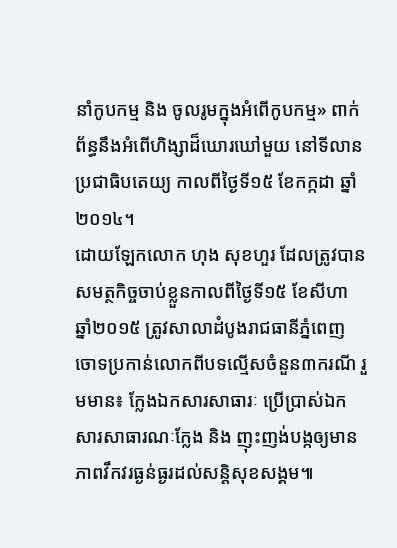នាំកូបកម្ម និង ចូលរូមក្នុងអំពើកូបកម្ម» ពាក់ព័ន្ធនឹងអំពើហិង្សាដ៏ឃោរឃៅមួយ នៅទីលានប្រជាធិបតេយ្យ កាលពីថ្ងៃទី១៥ ខែកក្កដា ឆ្នាំ២០១៤។
ដោយឡែកលោក ហុង សុខហួរ ដែលត្រូវបានសមត្ថកិច្ចចាប់ខ្លួនកាលពីថ្ងៃទី១៥ ខែសីហា ឆ្នាំ២០១៥ ត្រូវសាលាដំបូងរាជធានីភ្នំពេញ ចោទប្រកាន់លោកពីបទល្មើសចំនួន៣ករណី រួមមាន៖ ក្លែងឯកសារសាធារៈ ប្រើប្រាស់ឯកសារសាធារណៈក្លែង និង ញុះញង់បង្កឲ្យមានភាពវឹកវរធ្ងន់ធ្ងរដល់សន្តិសុខសង្គម៕